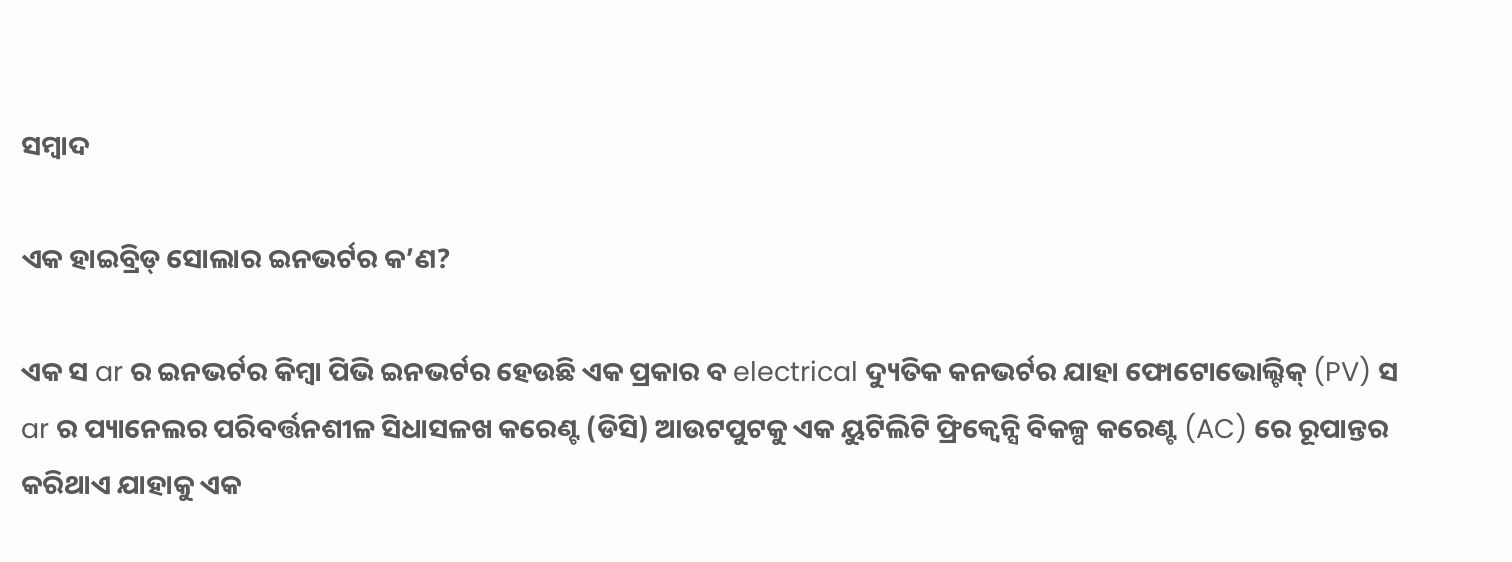ସମ୍ବାଦ

ଏକ ହାଇବ୍ରିଡ୍ ସୋଲାର ଇନଭର୍ଟର କ’ଣ?

ଏକ ସ ar ର ଇନଭର୍ଟର କିମ୍ବା ପିଭି ଇନଭର୍ଟର ହେଉଛି ଏକ ପ୍ରକାର ବ electrical ଦ୍ୟୁତିକ କନଭର୍ଟର ଯାହା ଫୋଟୋଭୋଲ୍ଟିକ୍ (PV) ସ ar ର ପ୍ୟାନେଲର ପରିବର୍ତ୍ତନଶୀଳ ସିଧାସଳଖ କରେଣ୍ଟ (ଡିସି) ଆଉଟପୁଟକୁ ଏକ ୟୁଟିଲିଟି ଫ୍ରିକ୍ୱେନ୍ସି ବିକଳ୍ପ କରେଣ୍ଟ (AC) ରେ ରୂପାନ୍ତର କରିଥାଏ ଯାହାକୁ ଏକ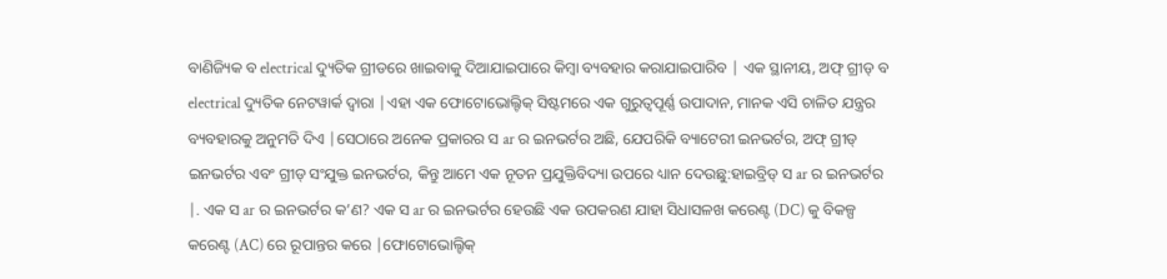ବାଣିଜ୍ୟିକ ବ electrical ଦ୍ୟୁତିକ ଗ୍ରୀଡରେ ଖାଇବାକୁ ଦିଆଯାଇପାରେ କିମ୍ବା ବ୍ୟବହାର କରାଯାଇପାରିବ | ଏକ ସ୍ଥାନୀୟ, ଅଫ୍ ଗ୍ରୀଡ୍ ବ electrical ଦ୍ୟୁତିକ ନେଟୱାର୍କ ଦ୍ୱାରା |ଏହା ଏକ ଫୋଟୋଭୋଲ୍ଟିକ୍ ସିଷ୍ଟମରେ ଏକ ଗୁରୁତ୍ୱପୂର୍ଣ୍ଣ ଉପାଦାନ, ମାନକ ଏସି ଚାଳିତ ଯନ୍ତ୍ରର ବ୍ୟବହାରକୁ ଅନୁମତି ଦିଏ |ସେଠାରେ ଅନେକ ପ୍ରକାରର ସ ar ର ଇନଭର୍ଟର ଅଛି, ଯେପରିକି ବ୍ୟାଟେରୀ ଇନଭର୍ଟର, ଅଫ୍ ଗ୍ରୀଡ୍ ଇନଭର୍ଟର ଏବଂ ଗ୍ରୀଡ୍ ସଂଯୁକ୍ତ ଇନଭର୍ଟର, କିନ୍ତୁ ଆମେ ଏକ ନୂତନ ପ୍ରଯୁକ୍ତିବିଦ୍ୟା ଉପରେ ଧ୍ୟାନ ଦେଉଛୁ:ହାଇବ୍ରିଡ୍ ସ ar ର ଇନଭର୍ଟର |. ଏକ ସ ar ର ଇନଭର୍ଟର କ’ଣ? ଏକ ସ ar ର ଇନଭର୍ଟର ହେଉଛି ଏକ ଉପକରଣ ଯାହା ସିଧାସଳଖ କରେଣ୍ଟ (DC) କୁ ବିକଳ୍ପ କରେଣ୍ଟ (AC) ରେ ରୂପାନ୍ତର କରେ |ଫୋଟୋଭୋଲ୍ଟିକ୍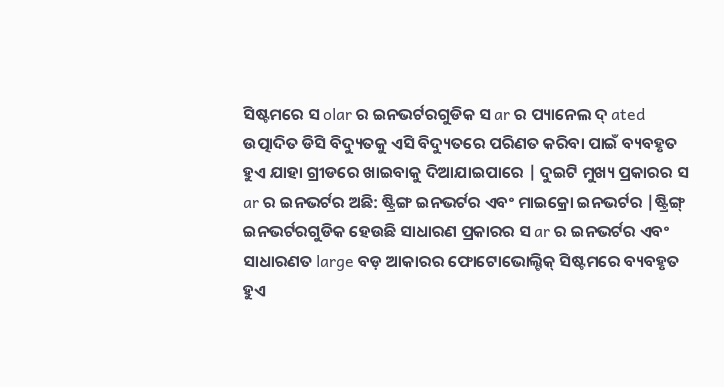ସିଷ୍ଟମରେ ସ olar ର ଇନଭର୍ଟରଗୁଡିକ ସ ar ର ପ୍ୟାନେଲ ଦ୍ ated ଉତ୍ପାଦିତ ଡିସି ବିଦ୍ୟୁତକୁ ଏସି ବିଦ୍ୟୁତରେ ପରିଣତ କରିବା ପାଇଁ ବ୍ୟବହୃତ ହୁଏ ଯାହା ଗ୍ରୀଡରେ ଖାଇବାକୁ ଦିଆଯାଇପାରେ | ଦୁଇଟି ମୁଖ୍ୟ ପ୍ରକାରର ସ ar ର ଇନଭର୍ଟର ଅଛି: ଷ୍ଟ୍ରିଙ୍ଗ ଇନଭର୍ଟର ଏବଂ ମାଇକ୍ରୋ ଇନଭର୍ଟର |ଷ୍ଟ୍ରିଙ୍ଗ୍ ଇନଭର୍ଟରଗୁଡିକ ହେଉଛି ସାଧାରଣ ପ୍ରକାରର ସ ar ର ଇନଭର୍ଟର ଏବଂ ସାଧାରଣତ large ବଡ଼ ଆକାରର ଫୋଟୋଭୋଲ୍ଟିକ୍ ସିଷ୍ଟମରେ ବ୍ୟବହୃତ ହୁଏ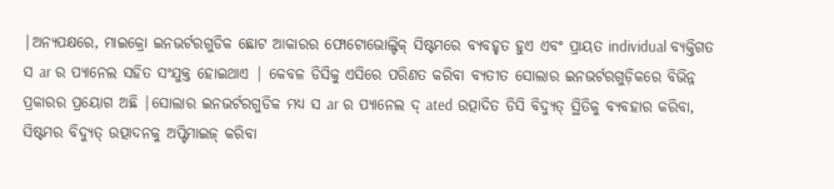|ଅନ୍ୟପକ୍ଷରେ, ମାଇକ୍ରୋ ଇନଭର୍ଟରଗୁଡିକ ଛୋଟ ଆକାରର ଫୋଟୋଭୋଲ୍ଟିକ୍ ସିଷ୍ଟମରେ ବ୍ୟବହୃତ ହୁଏ ଏବଂ ପ୍ରାୟତ individual ବ୍ୟକ୍ତିଗତ ସ ar ର ପ୍ୟାନେଲ ସହିତ ସଂଯୁକ୍ତ ହୋଇଥାଏ | କେବଳ ଡିସିକୁ ଏସିରେ ପରିଣତ କରିବା ବ୍ୟତୀତ ସୋଲାର ଇନଭର୍ଟରଗୁଡ଼ିକରେ ବିଭିନ୍ନ ପ୍ରକାରର ପ୍ରୟୋଗ ଅଛି |ସୋଲାର ଇନଭର୍ଟରଗୁଡିକ ମଧ୍ୟ ସ ar ର ପ୍ୟାନେଲ ଦ୍ ated ଉତ୍ପାଦିତ ଡିସି ବିଦ୍ୟୁତ୍ ସ୍ଥିତିକୁ ବ୍ୟବହାର କରିବା, ସିଷ୍ଟମର ବିଦ୍ୟୁତ୍ ଉତ୍ପାଦନକୁ ଅପ୍ଟିମାଇଜ୍ କରିବା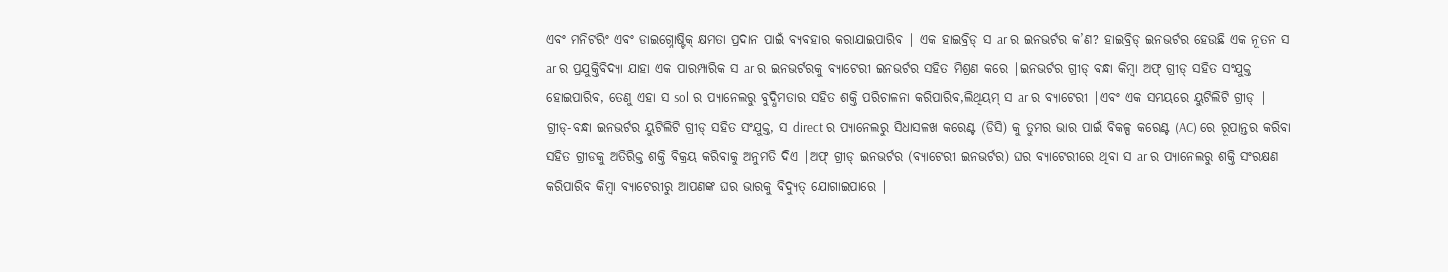ଏବଂ ମନିଟରିଂ ଏବଂ ଡାଇଗ୍ନୋଷ୍ଟିକ୍ କ୍ଷମତା ପ୍ରଦାନ ପାଇଁ ବ୍ୟବହାର କରାଯାଇପାରିବ | ଏକ ହାଇବ୍ରିଡ୍ ସ ar ର ଇନଭର୍ଟର କ’ଣ? ହାଇବ୍ରିଡ୍ ଇନଭର୍ଟର ହେଉଛି ଏକ ନୂତନ ସ ar ର ପ୍ରଯୁକ୍ତିବିଦ୍ୟା ଯାହା ଏକ ପାରମ୍ପାରିକ ସ ar ର ଇନଭର୍ଟରକୁ ବ୍ୟାଟେରୀ ଇନଭର୍ଟର ସହିତ ମିଶ୍ରଣ କରେ |ଇନଭର୍ଟର ଗ୍ରୀଡ୍ ବନ୍ଧା କିମ୍ବା ଅଫ୍ ଗ୍ରୀଡ୍ ସହିତ ସଂଯୁକ୍ତ ହୋଇପାରିବ, ତେଣୁ ଏହା ସ sol ର ପ୍ୟାନେଲରୁ ବୁଦ୍ଧିମତାର ସହିତ ଶକ୍ତି ପରିଚାଳନା କରିପାରିବ,ଲିଥିୟମ୍ ସ ar ର ବ୍ୟାଟେରୀ |ଏବଂ ଏକ ସମୟରେ ୟୁଟିଲିଟି ଗ୍ରୀଡ୍ | ଗ୍ରୀଡ୍-ବନ୍ଧା ଇନଭର୍ଟର ୟୁଟିଲିଟି ଗ୍ରୀଡ୍ ସହିତ ସଂଯୁକ୍ତ, ସ direct ର ପ୍ୟାନେଲରୁ ସିଧାସଳଖ କରେଣ୍ଟ (ଡିସି) କୁ ତୁମର ଭାର ପାଇଁ ବିକଳ୍ପ କରେଣ୍ଟ (AC) ରେ ରୂପାନ୍ତର କରିବା ସହିତ ଗ୍ରୀଡକୁ ଅତିରିକ୍ତ ଶକ୍ତି ବିକ୍ରୟ କରିବାକୁ ଅନୁମତି ଦିଏ |ଅଫ୍ ଗ୍ରୀଡ୍ ଇନଭର୍ଟର (ବ୍ୟାଟେରୀ ଇନଭର୍ଟର) ଘର ବ୍ୟାଟେରୀରେ ଥିବା ସ ar ର ପ୍ୟାନେଲରୁ ଶକ୍ତି ସଂରକ୍ଷଣ କରିପାରିବ କିମ୍ବା ବ୍ୟାଟେରୀରୁ ଆପଣଙ୍କ ଘର ଭାରକୁ ବିଦ୍ୟୁତ୍ ଯୋଗାଇପାରେ |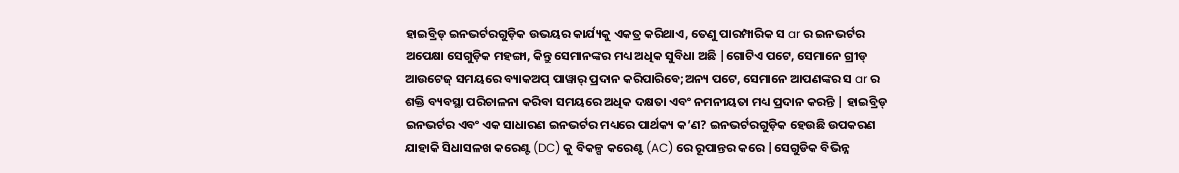ହାଇବ୍ରିଡ୍ ଇନଭର୍ଟରଗୁଡ଼ିକ ଉଭୟର କାର୍ଯ୍ୟକୁ ଏକତ୍ର କରିଥାଏ, ତେଣୁ ପାରମ୍ପାରିକ ସ ar ର ଇନଭର୍ଟର ଅପେକ୍ଷା ସେଗୁଡ଼ିକ ମହଙ୍ଗା, କିନ୍ତୁ ସେମାନଙ୍କର ମଧ୍ୟ ଅଧିକ ସୁବିଧା ଅଛି |ଗୋଟିଏ ପଟେ, ସେମାନେ ଗ୍ରୀଡ୍ ଆଉଟେଜ୍ ସମୟରେ ବ୍ୟାକଅପ୍ ପାୱାର୍ ପ୍ରଦାନ କରିପାରିବେ;ଅନ୍ୟ ପଟେ, ସେମାନେ ଆପଣଙ୍କର ସ ar ର ଶକ୍ତି ବ୍ୟବସ୍ଥା ପରିଚାଳନା କରିବା ସମୟରେ ଅଧିକ ଦକ୍ଷତା ଏବଂ ନମନୀୟତା ମଧ୍ୟ ପ୍ରଦାନ କରନ୍ତି | ହାଇବ୍ରିଡ୍ ଇନଭର୍ଟର ଏବଂ ଏକ ସାଧାରଣ ଇନଭର୍ଟର ମଧ୍ୟରେ ପାର୍ଥକ୍ୟ କ’ଣ? ଇନଭର୍ଟରଗୁଡ଼ିକ ହେଉଛି ଉପକରଣ ଯାହାକି ସିଧାସଳଖ କରେଣ୍ଟ (DC) କୁ ବିକଳ୍ପ କରେଣ୍ଟ (AC) ରେ ରୂପାନ୍ତର କରେ |ସେଗୁଡିକ ବିଭିନ୍ନ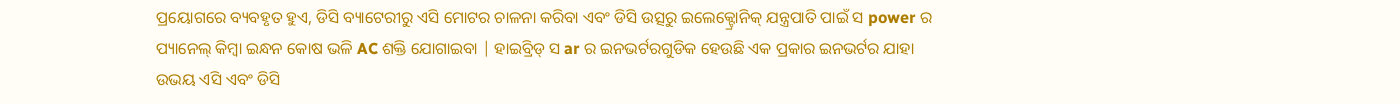ପ୍ରୟୋଗରେ ବ୍ୟବହୃତ ହୁଏ, ଡିସି ବ୍ୟାଟେରୀରୁ ଏସି ମୋଟର ଚାଳନା କରିବା ଏବଂ ଡିସି ଉତ୍ସରୁ ଇଲେକ୍ଟ୍ରୋନିକ୍ ଯନ୍ତ୍ରପାତି ପାଇଁ ସ power ର ପ୍ୟାନେଲ୍ କିମ୍ବା ଇନ୍ଧନ କୋଷ ଭଳି AC ଶକ୍ତି ଯୋଗାଇବା | ହାଇବ୍ରିଡ୍ ସ ar ର ଇନଭର୍ଟରଗୁଡିକ ହେଉଛି ଏକ ପ୍ରକାର ଇନଭର୍ଟର ଯାହା ଉଭୟ ଏସି ଏବଂ ଡିସି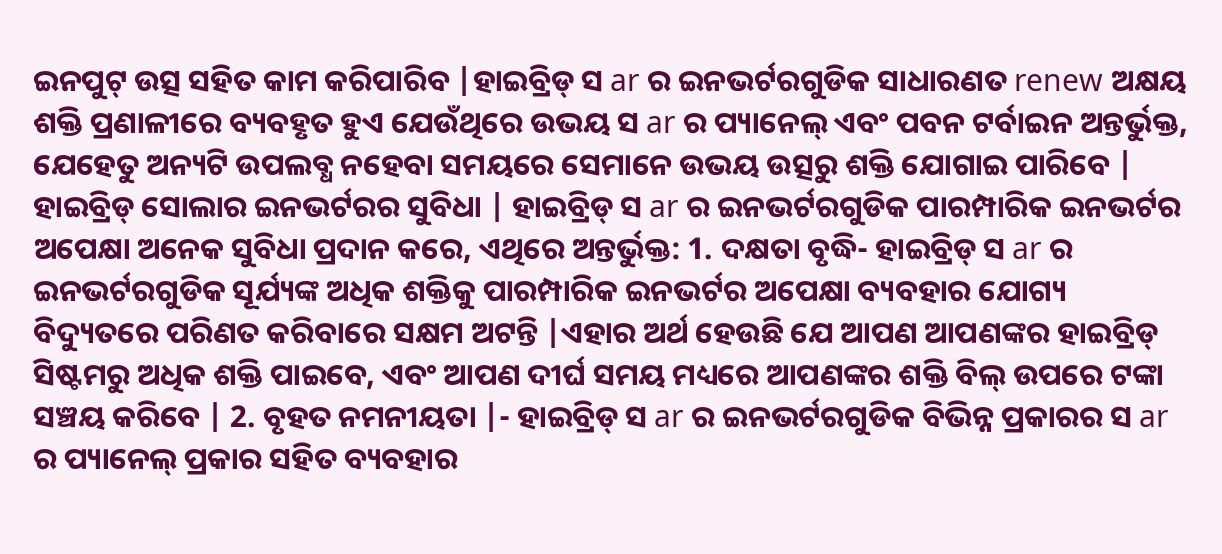ଇନପୁଟ୍ ଉତ୍ସ ସହିତ କାମ କରିପାରିବ |ହାଇବ୍ରିଡ୍ ସ ar ର ଇନଭର୍ଟରଗୁଡିକ ସାଧାରଣତ renew ଅକ୍ଷୟ ଶକ୍ତି ପ୍ରଣାଳୀରେ ବ୍ୟବହୃତ ହୁଏ ଯେଉଁଥିରେ ଉଭୟ ସ ar ର ପ୍ୟାନେଲ୍ ଏବଂ ପବନ ଟର୍ବାଇନ ଅନ୍ତର୍ଭୁକ୍ତ, ଯେହେତୁ ଅନ୍ୟଟି ଉପଲବ୍ଧ ନହେବା ସମୟରେ ସେମାନେ ଉଭୟ ଉତ୍ସରୁ ଶକ୍ତି ଯୋଗାଇ ପାରିବେ | ହାଇବ୍ରିଡ୍ ସୋଲାର ଇନଭର୍ଟରର ସୁବିଧା | ହାଇବ୍ରିଡ୍ ସ ar ର ଇନଭର୍ଟରଗୁଡିକ ପାରମ୍ପାରିକ ଇନଭର୍ଟର ଅପେକ୍ଷା ଅନେକ ସୁବିଧା ପ୍ରଦାନ କରେ, ଏଥିରେ ଅନ୍ତର୍ଭୁକ୍ତ: 1. ଦକ୍ଷତା ବୃଦ୍ଧି- ହାଇବ୍ରିଡ୍ ସ ar ର ଇନଭର୍ଟରଗୁଡିକ ସୂର୍ଯ୍ୟଙ୍କ ଅଧିକ ଶକ୍ତିକୁ ପାରମ୍ପାରିକ ଇନଭର୍ଟର ଅପେକ୍ଷା ବ୍ୟବହାର ଯୋଗ୍ୟ ବିଦ୍ୟୁତରେ ପରିଣତ କରିବାରେ ସକ୍ଷମ ଅଟନ୍ତି |ଏହାର ଅର୍ଥ ହେଉଛି ଯେ ଆପଣ ଆପଣଙ୍କର ହାଇବ୍ରିଡ୍ ସିଷ୍ଟମରୁ ଅଧିକ ଶକ୍ତି ପାଇବେ, ଏବଂ ଆପଣ ଦୀର୍ଘ ସମୟ ମଧ୍ୟରେ ଆପଣଙ୍କର ଶକ୍ତି ବିଲ୍ ଉପରେ ଟଙ୍କା ସଞ୍ଚୟ କରିବେ | 2. ବୃହତ ନମନୀୟତା |- ହାଇବ୍ରିଡ୍ ସ ar ର ଇନଭର୍ଟରଗୁଡିକ ବିଭିନ୍ନ ପ୍ରକାରର ସ ar ର ପ୍ୟାନେଲ୍ ପ୍ରକାର ସହିତ ବ୍ୟବହାର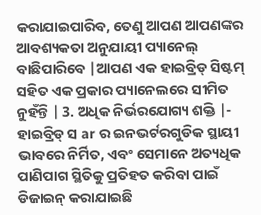କରାଯାଇପାରିବ, ତେଣୁ ଆପଣ ଆପଣଙ୍କର ଆବଶ୍ୟକତା ଅନୁଯାୟୀ ପ୍ୟାନେଲ୍ ବାଛିପାରିବେ |ଆପଣ ଏକ ହାଇବ୍ରିଡ୍ ସିଷ୍ଟମ୍ ସହିତ ଏକ ପ୍ରକାର ପ୍ୟାନେଲରେ ସୀମିତ ନୁହଁନ୍ତି | 3. ଅଧିକ ନିର୍ଭରଯୋଗ୍ୟ ଶକ୍ତି |- ହାଇବ୍ରିଡ୍ ସ ar ର ଇନଭର୍ଟରଗୁଡିକ ସ୍ଥାୟୀ ଭାବରେ ନିର୍ମିତ, ଏବଂ ସେମାନେ ଅତ୍ୟଧିକ ପାଣିପାଗ ସ୍ଥିତିକୁ ପ୍ରତିହତ କରିବା ପାଇଁ ଡିଜାଇନ୍ କରାଯାଇଛି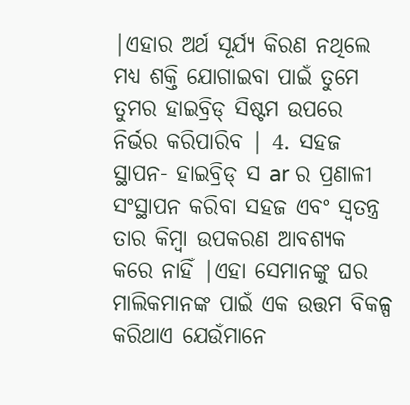|ଏହାର ଅର୍ଥ ସୂର୍ଯ୍ୟ କିରଣ ନଥିଲେ ମଧ୍ୟ ଶକ୍ତି ଯୋଗାଇବା ପାଇଁ ତୁମେ ତୁମର ହାଇବ୍ରିଡ୍ ସିଷ୍ଟମ ଉପରେ ନିର୍ଭର କରିପାରିବ | 4. ସହଜ ସ୍ଥାପନ- ହାଇବ୍ରିଡ୍ ସ ar ର ପ୍ରଣାଳୀ ସଂସ୍ଥାପନ କରିବା ସହଜ ଏବଂ ସ୍ୱତନ୍ତ୍ର ତାର କିମ୍ବା ଉପକରଣ ଆବଶ୍ୟକ କରେ ନାହିଁ |ଏହା ସେମାନଙ୍କୁ ଘର ମାଲିକମାନଙ୍କ ପାଇଁ ଏକ ଉତ୍ତମ ବିକଳ୍ପ କରିଥାଏ ଯେଉଁମାନେ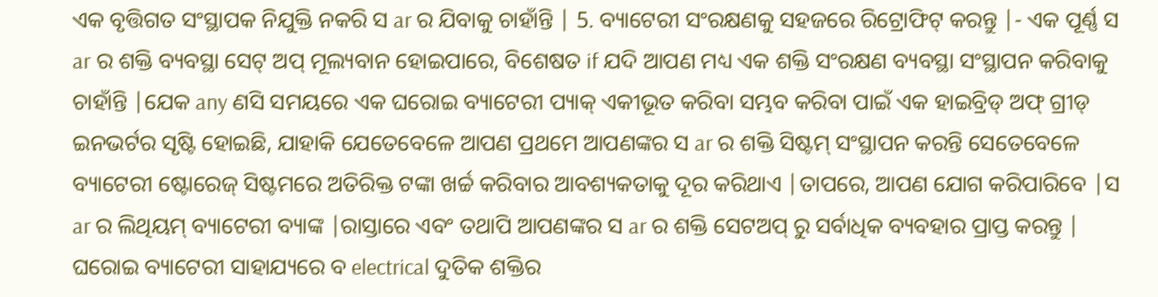ଏକ ବୃତ୍ତିଗତ ସଂସ୍ଥାପକ ନିଯୁକ୍ତି ନକରି ସ ar ର ଯିବାକୁ ଚାହାଁନ୍ତି | 5. ବ୍ୟାଟେରୀ ସଂରକ୍ଷଣକୁ ସହଜରେ ରିଟ୍ରୋଫିଟ୍ କରନ୍ତୁ |- ଏକ ପୂର୍ଣ୍ଣ ସ ar ର ଶକ୍ତି ବ୍ୟବସ୍ଥା ସେଟ୍ ଅପ୍ ମୂଲ୍ୟବାନ ହୋଇପାରେ, ବିଶେଷତ if ଯଦି ଆପଣ ମଧ୍ୟ ଏକ ଶକ୍ତି ସଂରକ୍ଷଣ ବ୍ୟବସ୍ଥା ସଂସ୍ଥାପନ କରିବାକୁ ଚାହାଁନ୍ତି |ଯେକ any ଣସି ସମୟରେ ଏକ ଘରୋଇ ବ୍ୟାଟେରୀ ପ୍ୟାକ୍ ଏକୀଭୂତ କରିବା ସମ୍ଭବ କରିବା ପାଇଁ ଏକ ହାଇବ୍ରିଡ୍ ଅଫ୍ ଗ୍ରୀଡ୍ ଇନଭର୍ଟର ସୃଷ୍ଟି ହୋଇଛି, ଯାହାକି ଯେତେବେଳେ ଆପଣ ପ୍ରଥମେ ଆପଣଙ୍କର ସ ar ର ଶକ୍ତି ସିଷ୍ଟମ୍ ସଂସ୍ଥାପନ କରନ୍ତି ସେତେବେଳେ ବ୍ୟାଟେରୀ ଷ୍ଟୋରେଜ୍ ସିଷ୍ଟମରେ ଅତିରିକ୍ତ ଟଙ୍କା ଖର୍ଚ୍ଚ କରିବାର ଆବଶ୍ୟକତାକୁ ଦୂର କରିଥାଏ |ତାପରେ, ଆପଣ ଯୋଗ କରିପାରିବେ |ସ ar ର ଲିଥିୟମ୍ ବ୍ୟାଟେରୀ ବ୍ୟାଙ୍କ |ରାସ୍ତାରେ ଏବଂ ତଥାପି ଆପଣଙ୍କର ସ ar ର ଶକ୍ତି ସେଟଅପ୍ ରୁ ସର୍ବାଧିକ ବ୍ୟବହାର ପ୍ରାପ୍ତ କରନ୍ତୁ | ଘରୋଇ ବ୍ୟାଟେରୀ ସାହାଯ୍ୟରେ ବ electrical ଦୁତିକ ଶକ୍ତିର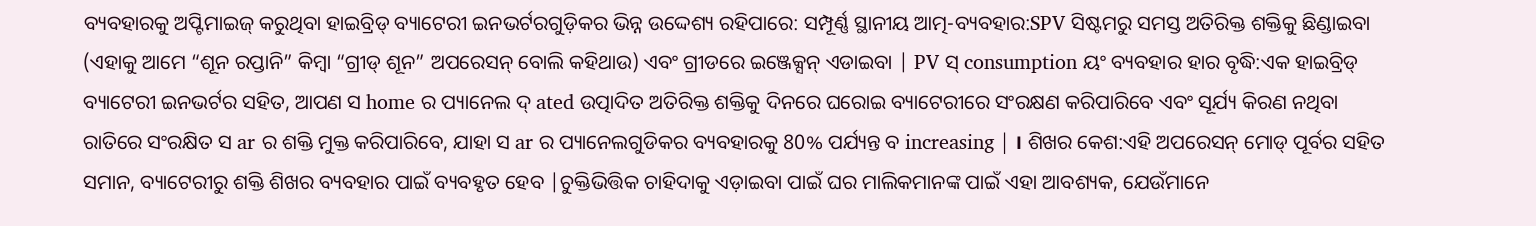ବ୍ୟବହାରକୁ ଅପ୍ଟିମାଇଜ୍ କରୁଥିବା ହାଇବ୍ରିଡ୍ ବ୍ୟାଟେରୀ ଇନଭର୍ଟରଗୁଡ଼ିକର ଭିନ୍ନ ଉଦ୍ଦେଶ୍ୟ ରହିପାରେ: ସମ୍ପୂର୍ଣ୍ଣ ସ୍ଥାନୀୟ ଆତ୍ମ-ବ୍ୟବହାର:SPV ସିଷ୍ଟମରୁ ସମସ୍ତ ଅତିରିକ୍ତ ଶକ୍ତିକୁ ଛିଣ୍ଡାଇବା (ଏହାକୁ ଆମେ “ଶୂନ ରପ୍ତାନି” କିମ୍ବା “ଗ୍ରୀଡ୍ ଶୂନ” ଅପରେସନ୍ ବୋଲି କହିଥାଉ) ଏବଂ ଗ୍ରୀଡରେ ଇଞ୍ଜେକ୍ସନ୍ ଏଡାଇବା | PV ସ୍ consumption ୟଂ ବ୍ୟବହାର ହାର ବୃଦ୍ଧି:ଏକ ହାଇବ୍ରିଡ୍ ବ୍ୟାଟେରୀ ଇନଭର୍ଟର ସହିତ, ଆପଣ ସ home ର ପ୍ୟାନେଲ ଦ୍ ated ଉତ୍ପାଦିତ ଅତିରିକ୍ତ ଶକ୍ତିକୁ ଦିନରେ ଘରୋଇ ବ୍ୟାଟେରୀରେ ସଂରକ୍ଷଣ କରିପାରିବେ ଏବଂ ସୂର୍ଯ୍ୟ କିରଣ ନଥିବା ରାତିରେ ସଂରକ୍ଷିତ ସ ar ର ଶକ୍ତି ମୁକ୍ତ କରିପାରିବେ, ଯାହା ସ ar ର ପ୍ୟାନେଲଗୁଡିକର ବ୍ୟବହାରକୁ 80% ପର୍ଯ୍ୟନ୍ତ ବ increasing | । ଶିଖର କେଶ:ଏହି ଅପରେସନ୍ ମୋଡ୍ ପୂର୍ବର ସହିତ ସମାନ, ବ୍ୟାଟେରୀରୁ ଶକ୍ତି ଶିଖର ବ୍ୟବହାର ପାଇଁ ବ୍ୟବହୃତ ହେବ |ଚୁକ୍ତିଭିତ୍ତିକ ଚାହିଦାକୁ ଏଡ଼ାଇବା ପାଇଁ ଘର ମାଲିକମାନଙ୍କ ପାଇଁ ଏହା ଆବଶ୍ୟକ, ଯେଉଁମାନେ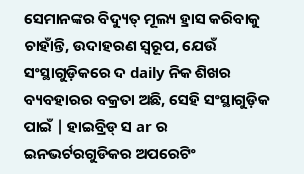ସେମାନଙ୍କର ବିଦ୍ୟୁତ୍ ମୂଲ୍ୟ ହ୍ରାସ କରିବାକୁ ଚାହାଁନ୍ତି, ଉଦାହରଣ ସ୍ୱରୂପ, ଯେଉଁ ସଂସ୍ଥାଗୁଡ଼ିକରେ ଦ daily ନିକ ଶିଖର ବ୍ୟବହାରର ବକ୍ରତା ଅଛି, ସେହି ସଂସ୍ଥାଗୁଡ଼ିକ ପାଇଁ | ହାଇବ୍ରିଡ୍ ସ ar ର ଇନଭର୍ଟରଗୁଡିକର ଅପରେଟିଂ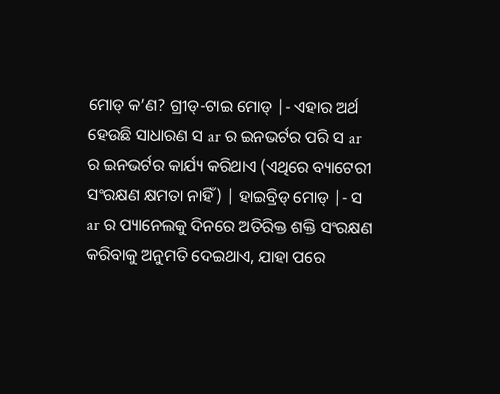ମୋଡ୍ କ’ଣ? ଗ୍ରୀଡ୍-ଟାଇ ମୋଡ୍ |- ଏହାର ଅର୍ଥ ହେଉଛି ସାଧାରଣ ସ ar ର ଇନଭର୍ଟର ପରି ସ ar ର ଇନଭର୍ଟର କାର୍ଯ୍ୟ କରିଥାଏ (ଏଥିରେ ବ୍ୟାଟେରୀ ସଂରକ୍ଷଣ କ୍ଷମତା ନାହିଁ) | ହାଇବ୍ରିଡ୍ ମୋଡ୍ |- ସ ar ର ପ୍ୟାନେଲକୁ ଦିନରେ ଅତିରିକ୍ତ ଶକ୍ତି ସଂରକ୍ଷଣ କରିବାକୁ ଅନୁମତି ଦେଇଥାଏ, ଯାହା ପରେ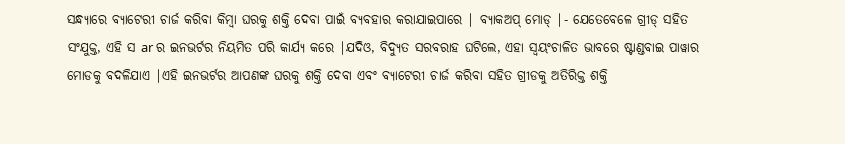ସନ୍ଧ୍ୟାରେ ବ୍ୟାଟେରୀ ଚାର୍ଜ କରିବା କିମ୍ବା ଘରକୁ ଶକ୍ତି ଦେବା ପାଇଁ ବ୍ୟବହାର କରାଯାଇପାରେ | ବ୍ୟାକଅପ୍ ମୋଡ୍ |- ଯେତେବେଳେ ଗ୍ରୀଡ୍ ସହିତ ସଂଯୁକ୍ତ, ଏହି ସ ar ର ଇନଭର୍ଟର ନିୟମିତ ପରି କାର୍ଯ୍ୟ କରେ |ଯଦିଓ, ବିଦ୍ୟୁତ ସରବରାହ ଘଟିଲେ, ଏହା ସ୍ୱୟଂଚାଳିତ ଭାବରେ ଷ୍ଟାଣ୍ଡବାଇ ପାୱାର ମୋଡକୁ ବଦଳିଯାଏ |ଏହି ଇନଭର୍ଟର ଆପଣଙ୍କ ଘରକୁ ଶକ୍ତି ଦେବା ଏବଂ ବ୍ୟାଟେରୀ ଚାର୍ଜ କରିବା ସହିତ ଗ୍ରୀଡକୁ ଅତିରିକ୍ତ ଶକ୍ତି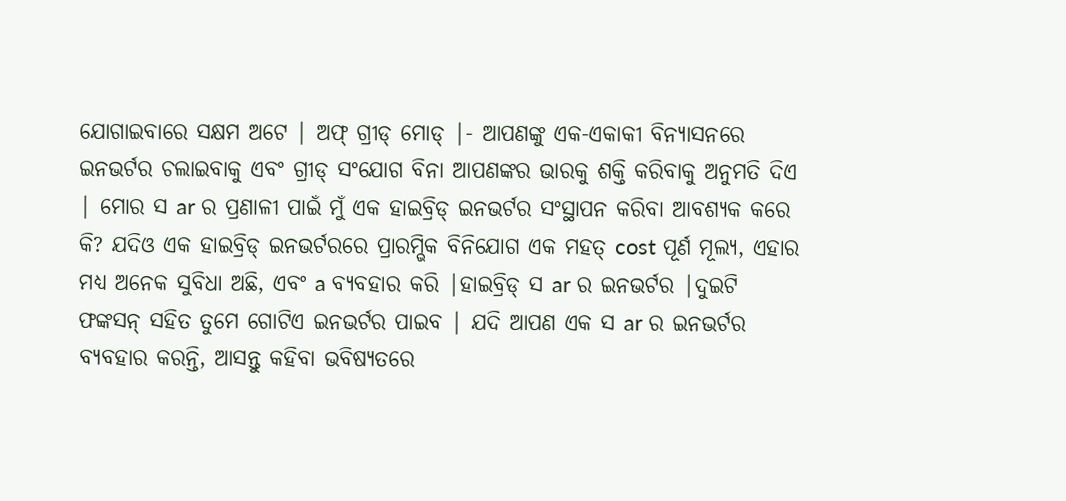ଯୋଗାଇବାରେ ସକ୍ଷମ ଅଟେ | ଅଫ୍ ଗ୍ରୀଡ୍ ମୋଡ୍ |- ଆପଣଙ୍କୁ ଏକ-ଏକାକୀ ବିନ୍ୟାସନରେ ଇନଭର୍ଟର ଚଲାଇବାକୁ ଏବଂ ଗ୍ରୀଡ୍ ସଂଯୋଗ ବିନା ଆପଣଙ୍କର ଭାରକୁ ଶକ୍ତି କରିବାକୁ ଅନୁମତି ଦିଏ | ମୋର ସ ar ର ପ୍ରଣାଳୀ ପାଇଁ ମୁଁ ଏକ ହାଇବ୍ରିଡ୍ ଇନଭର୍ଟର ସଂସ୍ଥାପନ କରିବା ଆବଶ୍ୟକ କରେ କି? ଯଦିଓ ଏକ ହାଇବ୍ରିଡ୍ ଇନଭର୍ଟରରେ ପ୍ରାରମ୍ଭିକ ବିନିଯୋଗ ଏକ ମହତ୍ cost ପୂର୍ଣ ମୂଲ୍ୟ, ଏହାର ମଧ୍ୟ ଅନେକ ସୁବିଧା ଅଛି, ଏବଂ a ବ୍ୟବହାର କରି |ହାଇବ୍ରିଡ୍ ସ ar ର ଇନଭର୍ଟର |ଦୁଇଟି ଫଙ୍କସନ୍ ସହିତ ତୁମେ ଗୋଟିଏ ଇନଭର୍ଟର ପାଇବ | ଯଦି ଆପଣ ଏକ ସ ar ର ଇନଭର୍ଟର ବ୍ୟବହାର କରନ୍ତି, ଆସନ୍ତୁ କହିବା ଭବିଷ୍ୟତରେ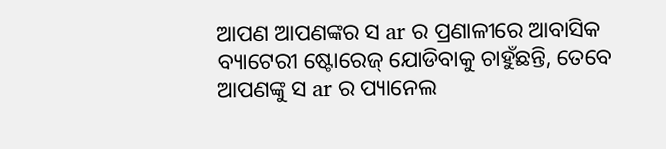ଆପଣ ଆପଣଙ୍କର ସ ar ର ପ୍ରଣାଳୀରେ ଆବାସିକ ବ୍ୟାଟେରୀ ଷ୍ଟୋରେଜ୍ ଯୋଡିବାକୁ ଚାହୁଁଛନ୍ତି, ତେବେ ଆପଣଙ୍କୁ ସ ar ର ପ୍ୟାନେଲ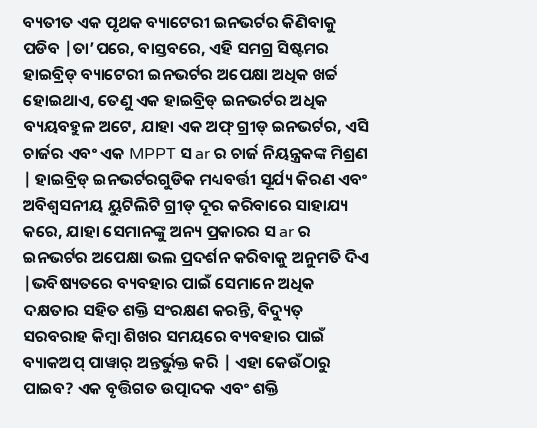ବ୍ୟତୀତ ଏକ ପୃଥକ ବ୍ୟାଟେରୀ ଇନଭର୍ଟର କିଣିବାକୁ ପଡିବ |ତା’ପରେ, ବାସ୍ତବରେ, ଏହି ସମଗ୍ର ସିଷ୍ଟମର ହାଇବ୍ରିଡ୍ ବ୍ୟାଟେରୀ ଇନଭର୍ଟର ଅପେକ୍ଷା ଅଧିକ ଖର୍ଚ୍ଚ ହୋଇଥାଏ, ତେଣୁ ଏକ ହାଇବ୍ରିଡ୍ ଇନଭର୍ଟର ଅଧିକ ବ୍ୟୟବହୁଳ ଅଟେ, ଯାହା ଏକ ଅଫ୍ ଗ୍ରୀଡ୍ ଇନଭର୍ଟର, ଏସି ଚାର୍ଜର ଏବଂ ଏକ MPPT ସ ar ର ଚାର୍ଜ ନିୟନ୍ତ୍ରକଙ୍କ ମିଶ୍ରଣ | ହାଇବ୍ରିଡ୍ ଇନଭର୍ଟରଗୁଡିକ ମଧ୍ୟବର୍ତ୍ତୀ ସୂର୍ଯ୍ୟ କିରଣ ଏବଂ ଅବିଶ୍ୱସନୀୟ ୟୁଟିଲିଟି ଗ୍ରୀଡ୍ ଦୂର କରିବାରେ ସାହାଯ୍ୟ କରେ, ଯାହା ସେମାନଙ୍କୁ ଅନ୍ୟ ପ୍ରକାରର ସ ar ର ଇନଭର୍ଟର ଅପେକ୍ଷା ଭଲ ପ୍ରଦର୍ଶନ କରିବାକୁ ଅନୁମତି ଦିଏ |ଭବିଷ୍ୟତରେ ବ୍ୟବହାର ପାଇଁ ସେମାନେ ଅଧିକ ଦକ୍ଷତାର ସହିତ ଶକ୍ତି ସଂରକ୍ଷଣ କରନ୍ତି, ବିଦ୍ୟୁତ୍ ସରବରାହ କିମ୍ବା ଶିଖର ସମୟରେ ବ୍ୟବହାର ପାଇଁ ବ୍ୟାକଅପ୍ ପାୱାର୍ ଅନ୍ତର୍ଭୁକ୍ତ କରି | ଏହା କେଉଁଠାରୁ ପାଇବ? ଏକ ବୃତ୍ତିଗତ ଉତ୍ପାଦକ ଏବଂ ଶକ୍ତି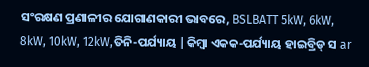ସଂରକ୍ଷଣ ପ୍ରଣାଳୀର ଯୋଗାଣକାରୀ ଭାବରେ, BSLBATT 5kW, 6kW, 8kW, 10kW, 12kW,ତିନି-ପର୍ଯ୍ୟାୟ |କିମ୍ବା ଏକକ-ପର୍ଯ୍ୟାୟ ହାଇବ୍ରିଡ୍ ସ ar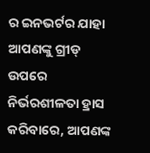ର ଇନଭର୍ଟର ଯାହା ଆପଣଙ୍କୁ ଗ୍ରୀଡ୍ ଉପରେ ନିର୍ଭରଶୀଳତା ହ୍ରାସ କରିବାରେ, ଆପଣଙ୍କ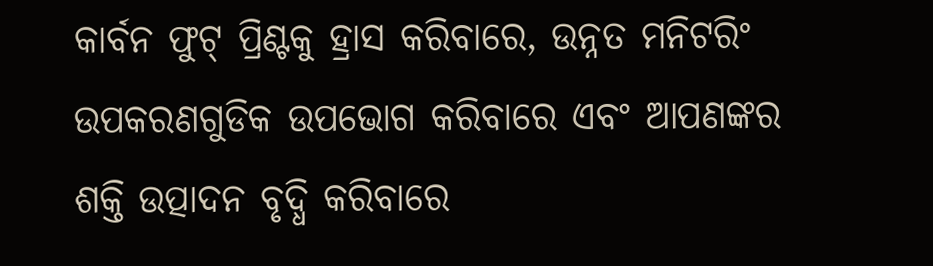କାର୍ବନ ଫୁଟ୍ ପ୍ରିଣ୍ଟକୁ ହ୍ରାସ କରିବାରେ, ଉନ୍ନତ ମନିଟରିଂ ଉପକରଣଗୁଡିକ ଉପଭୋଗ କରିବାରେ ଏବଂ ଆପଣଙ୍କର ଶକ୍ତି ଉତ୍ପାଦନ ବୃଦ୍ଧି କରିବାରେ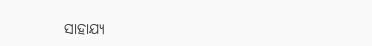ସାହାଯ୍ୟ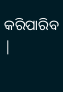କରିପାରିବ |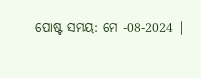ପୋଷ୍ଟ ସମୟ: ମେ -08-2024 |